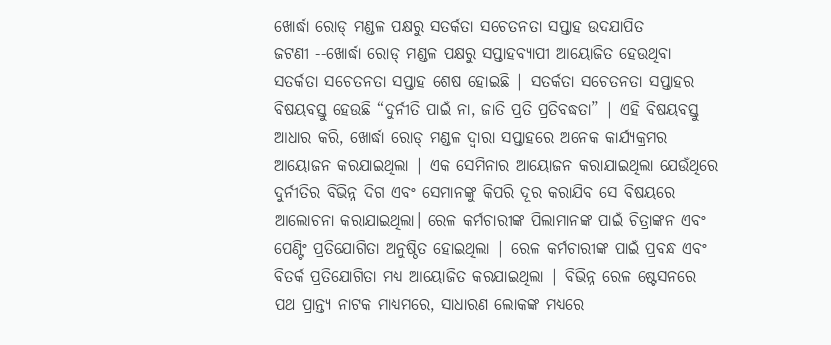ଖୋର୍ଦ୍ଧା ରୋଡ୍ ମଣ୍ଡଳ ପକ୍ଷରୁ ସତର୍କତା ସଚେତନତା ସପ୍ତାହ ଉଦଯାପିତ
ଜଟଣୀ --ଖୋର୍ଦ୍ଧା ରୋଡ୍ ମଣ୍ଡଳ ପକ୍ଷରୁ ସପ୍ତାହବ୍ୟାପୀ ଆୟୋଜିତ ହେଉଥିବା ସତର୍କତା ସଚେତନତା ସପ୍ତାହ ଶେଷ ହୋଇଛି | ସତର୍କତା ସଚେତନତା ସପ୍ତାହର ବିଷୟବସ୍ତୁ ହେଉଛି “ଦୁର୍ନୀତି ପାଇଁ ନା, ଜାତି ପ୍ରତି ପ୍ରତିବଦ୍ଧତା” | ଏହି ବିଷୟବସ୍ତୁ ଆଧାର କରି, ଖୋର୍ଦ୍ଧା ରୋଡ୍ ମଣ୍ଡଳ ଦ୍ଵାରା ସପ୍ତାହରେ ଅନେକ କାର୍ଯ୍ୟକ୍ରମର ଆୟୋଜନ କରଯାଇଥିଲା | ଏକ ସେମିନାର ଆୟୋଜନ କରାଯାଇଥିଲା ଯେଉଁଥିରେ ଦୁର୍ନୀତିର ବିଭିନ୍ନ ଦିଗ ଏବଂ ସେମାନଙ୍କୁ କିପରି ଦୂର କରାଯିବ ସେ ବିଷୟରେ ଆଲୋଚନା କରାଯାଇଥିଲା। ରେଳ କର୍ମଚାରୀଙ୍କ ପିଲାମାନଙ୍କ ପାଇଁ ଚିତ୍ରାଙ୍କନ ଏବଂ ପେଣ୍ଟିଂ ପ୍ରତିଯୋଗିତା ଅନୁଷ୍ଠିତ ହୋଇଥିଲା | ରେଳ କର୍ମଚାରୀଙ୍କ ପାଇଁ ପ୍ରବନ୍ଧ ଏବଂ ବିତର୍କ ପ୍ରତିଯୋଗିତା ମଧ୍ୟ ଆୟୋଜିତ କରଯାଇଥିଲା | ବିଭିନ୍ନ ରେଳ ଷ୍ଟେସନରେ ପଥ ପ୍ରାନ୍ତ୍ୟ ନାଟକ ମାଧ୍ୟମରେ, ସାଧାରଣ ଲୋକଙ୍କ ମଧ୍ୟରେ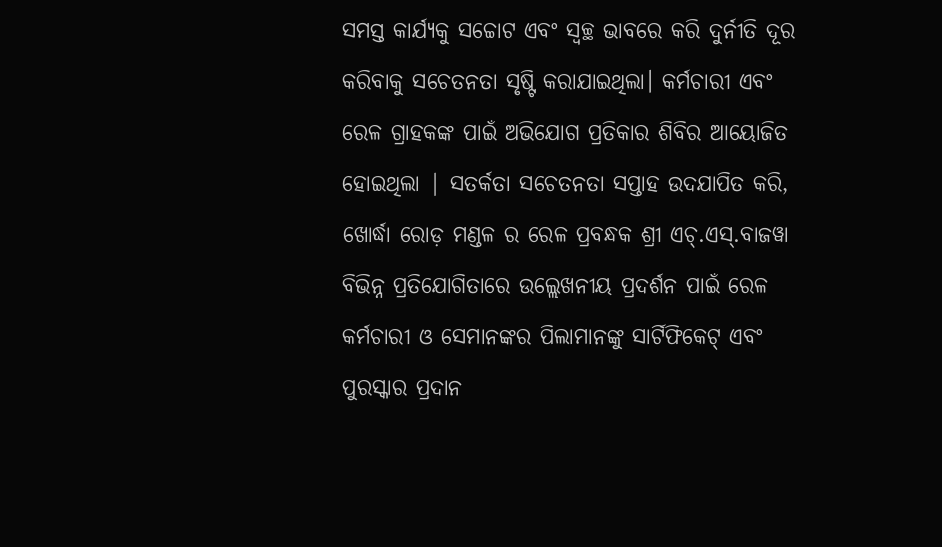ସମସ୍ତ କାର୍ଯ୍ୟକୁ ସଚ୍ଚୋଟ ଏବଂ ସ୍ୱଚ୍ଛ ଭାବରେ କରି ଦୁର୍ନୀତି ଦୂର କରିବାକୁ ସଚେତନତା ସୃଷ୍ଟି କରାଯାଇଥିଲା। କର୍ମଚାରୀ ଏବଂ ରେଳ ଗ୍ରାହକଙ୍କ ପାଇଁ ଅଭିଯୋଗ ପ୍ରତିକାର ଶିବିର ଆୟୋଜିତ ହୋଇଥିଲା | ସତର୍କତା ସଚେତନତା ସପ୍ତାହ ଉଦଯାପିତ କରି, ଖୋର୍ଦ୍ଧା ରୋଡ଼ ମଣ୍ଡଳ ର ରେଳ ପ୍ରବନ୍ଧକ ଶ୍ରୀ ଏଚ୍.ଏସ୍.ବାଜୱା ବିଭିନ୍ନ ପ୍ରତିଯୋଗିତାରେ ଉଲ୍ଲେଖନୀୟ ପ୍ରଦର୍ଶନ ପାଇଁ ରେଳ କର୍ମଚାରୀ ଓ ସେମାନଙ୍କର ପିଲାମାନଙ୍କୁ ସାର୍ଟିଫିକେଟ୍ ଏବଂ ପୁରସ୍କାର ପ୍ରଦାନ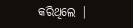କରିଥିଲେ |